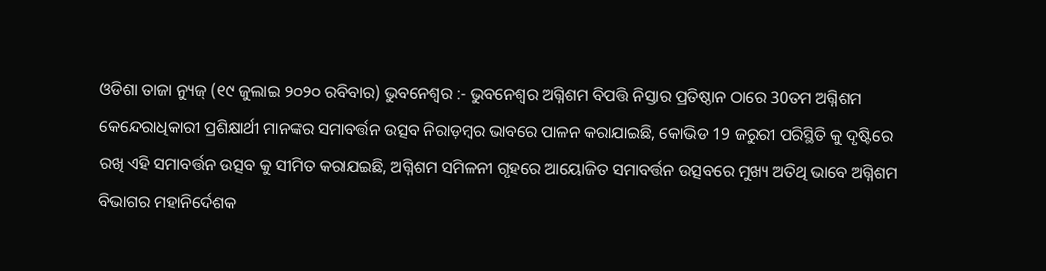ଓଡିଶା ତାଜା ନ୍ୟୁଜ୍ (୧୯ ଜୁଲାଇ ୨୦୨୦ ରବିବାର) ଭୁବନେଶ୍ୱର :- ଭୁବନେଶ୍ୱର ଅଗ୍ନିଶମ ବିପତ୍ତି ନିସ୍ତାର ପ୍ରତିଷ୍ଠାନ ଠାରେ 30ତମ ଅଗ୍ନିଶମ କେନ୍ଦେରାଧିକାରୀ ପ୍ରଶିକ୍ଷାର୍ଥୀ ମାନଙ୍କର ସମାବର୍ତ୍ତନ ଉତ୍ସବ ନିରାଡ଼ମ୍ବର ଭାବରେ ପାଳନ କରାଯାଇଛି, କୋଭିଡ 19 ଜରୁରୀ ପରିସ୍ଥିତି କୁ ଦୃଷ୍ଟିରେ ରଖି ଏହି ସମାବର୍ତ୍ତନ ଉତ୍ସବ କୁ ସୀମିତ କରାଯଇଛି, ଅଗ୍ନିଶମ ସମିଳନୀ ଗୃହରେ ଆୟୋଜିତ ସମାବର୍ତ୍ତନ ଉତ୍ସବରେ ମୁଖ୍ୟ ଅତିଥି ଭାବେ ଅଗ୍ନିଶମ ବିଭାଗର ମହାନିର୍ଦେଶକ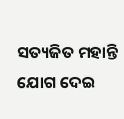ସତ୍ୟଜିତ ମହାନ୍ତି ଯୋଗ ଦେଇ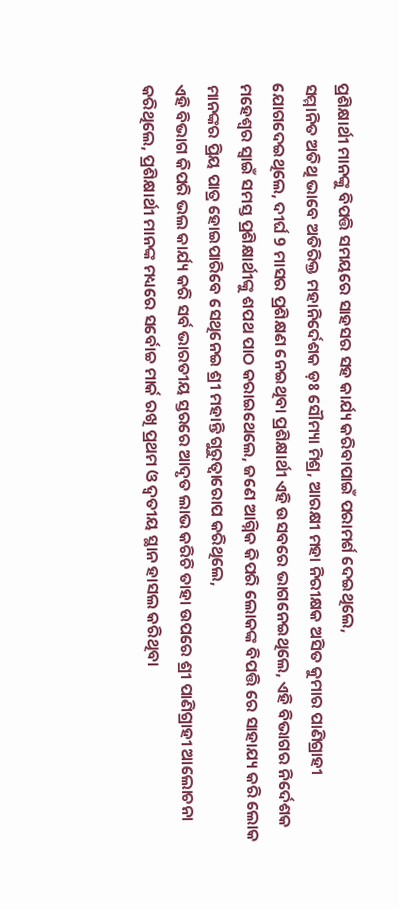ପ୍ରଶିକ୍ଷାର୍ଥୀ ମାନଙ୍କୁ ବିପତ୍ତି ସମୟରେ ସାହସର ସହ କାର୍ଯ୍ୟ କରିବାପାଇଁ ପରାମର୍ଶ ଦେଇଥିଲେ,
ସମ୍ମାନିତ ଅତିଥି ଭାବେ ଅତିରିକ୍ତ ମହାନିର୍ଦେଶକ ଡ଼ଃ ସୌମ୍ୟା ମିଶ୍ର, ଆରକ୍ଷୀ ମହା ନିରୀକ୍ଷକ ଅସିତ କୁମାର ପାଣିଗ୍ରାହୀ ଯୋଗଦେଇଥିଲେ, ଦୀର୍ଘ 9 ମାସର ପ୍ରଶିକ୍ଷଣ ନେଇଥିବା ପ୍ରଶିକ୍ଷାର୍ଥୀ ଏହି ଉସବରେ ଭାଗନେଇଥିଲେ, ଏହି ବିଭାଗର ନିର୍ଦେଶକ ମହେଶ୍ୱର ସ୍ୱାଇଁ ସମସ୍ତ ପ୍ରଶିକ୍ଷାର୍ଥୀଙ୍କୁ ଶପଥ ପାଠ କରାଇଥେଲେ, ଜଣେ ଆଗ୍ନିକ କିପରି ଲୋକଙ୍କ ବିପତ୍ତି ରେ ସାହାଯ୍ୟ କରି ଲୋକ ମାନଙ୍କର ପ୍ରିୟ ପାତ୍ର ହୋଇପାରିବେ ସେଥିନେଇ ଶ୍ରୀ ମହାନ୍ତି ଗୁରୁତ୍ୱାରୋପ କରିଥିଲେ,
ଏହି ବିଭାଗ କିପରି ଭଲ କାର୍ଯ୍ୟ କରି ସର୍ବ ଭାରତୀୟ ସ୍ତରରେ ଆଦୃତ ଲାଭ କରିଚି ତାହା ଉପରେ ଶ୍ରୀ ପାଣିଗ୍ରାହୀ ଆଲୋଚନା କରିଥିଲେ, ପ୍ରଶିକ୍ଷାର୍ଥୀ ମାନଙ୍କ ମଧ୍ୟରେ ସର୍ବୋଚ୍ଚ ମାର୍କ ରଖି ପ୍ରଥମ ଓ ଦ୍ୱତୀୟ ସ୍ଥାନ ହାସଲ କରିଥିବା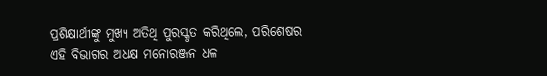ପ୍ରଶିକ୍ଷାର୍ଥୀଙ୍କୁ ମୁଖ୍ୟ ଅତିଥି ପୁରସ୍କୃତ କରିଥିଲେ, ପରିଶେଷର ଏହି ବିଭାଗର ଅଧକ୍ଷ ମନୋରଞ୍ଜନ ଧଳ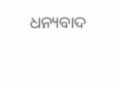ଧନ୍ୟବାଦ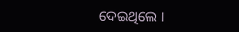ଦେଇଥିଲେ ।